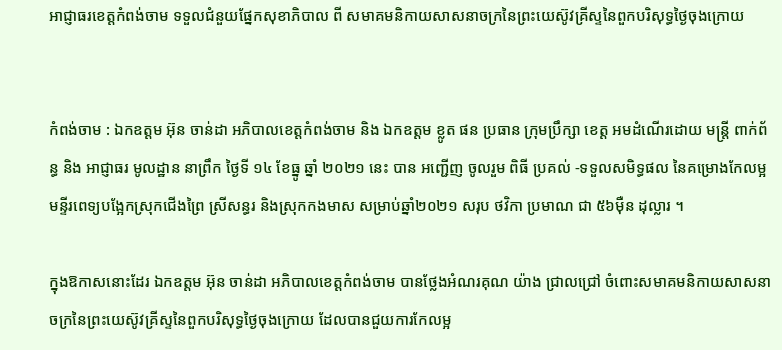អាជ្ញាធរខេត្តកំពង់ចាម ទទួលជំនួយផ្នែកសុខាភិបាល ពី សមាគមនិកាយសាសនាចក្រនៃព្រះយេស៊ូវគ្រីស្ទនៃពួកបរិសុទ្ធថ្ងៃចុងក្រោយ


កំពង់ចាម : ឯកឧត្តម អ៊ុន ចាន់ដា អភិបាលខេត្តកំពង់ចាម និង ឯកឧត្តម ខ្លូត ផន ប្រធាន ក្រុមប្រឹក្សា ខេត្ត អមដំណើរដោយ មន្ត្រី ពាក់ព័ន្ធ និង អាជ្ញាធរ មូលដ្ឋាន នាព្រឹក ថ្ងៃទី ១៤ ខែធ្នូ ឆ្នាំ ២០២១ នេះ បាន អញ្ជើញ ចូលរួម ពិធី ប្រគល់ -ទទួលសមិទ្ធផល នៃគម្រោងកែលម្អមន្ទីរពេទ្យបង្អែកស្រុកជើងព្រៃ ស្រីសន្ធរ និងស្រុកកងមាស សម្រាប់ឆ្នាំ២០២១ សរុប ថវិកា ប្រមាណ ជា ៥៦ម៉ឺន ដុល្លារ ។

ក្នុងឱកាសនោះដែរ ឯកឧត្តម អ៊ុន ចាន់ដា អភិបាលខេត្តកំពង់ចាម បានថ្លែងអំណរគុណ យ៉ាង ជ្រាលជ្រៅ ចំពោះសមាគមនិកាយសាសនាចក្រនៃព្រះយេស៊ូវគ្រីស្ទនៃពួកបរិសុទ្ធថ្ងៃចុងក្រោយ ដែលបានជួយការកែលម្អ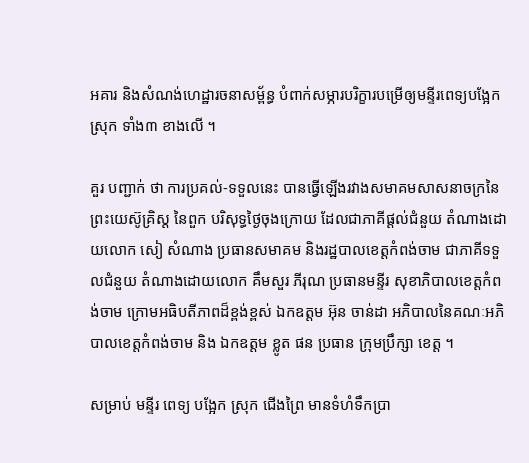អគារ និងសំណង់ហេដ្ឋារចនាសម្ព័ន្ធ បំពាក់សម្ភារបរិក្ខារបម្រើឲ្យមន្ទីរពេទ្យបង្អែកស្រុក ទាំង៣ ខាងលេី ។

គួរ បញ្ជាក់ ថា ការប្រគល់-ទទួលនេះ បានធ្វើឡើងរវាងសមាគមសាសនាចក្រនៃព្រះយេស៊ូគ្រិស្ត នៃពួក បរិសុទ្ធថ្ងៃចុងក្រោយ ដែលជាភាគីផ្ដល់ជំនួយ តំណាងដោយលោក សៀ សំណាង ប្រធានសមាគម និងរដ្ឋបាលខេត្តកំពង់ចាម ជាភាគីទទួលជំនួយ តំណាងដោយលោក គឹមសួរ ភីរុណ ប្រធានមន្ទីរ សុខាភិបាលខេត្តកំពង់ចាម ក្រោមអធិបតីភាពដ៏ខ្ពង់ខ្ពស់ ឯកឧត្តម អ៊ុន ចាន់ដា អភិបាលនៃគណៈអភិបាលខេត្តកំពង់ចាម និង ឯកឧត្តម ខ្លូត ផន ប្រធាន ក្រុមប្រឹក្សា ខេត្ត ។

សម្រាប់ មន្ទីរ ពេទ្យ បង្អែក ស្រុក ជេីងព្រៃ មានទំហំទឹកប្រា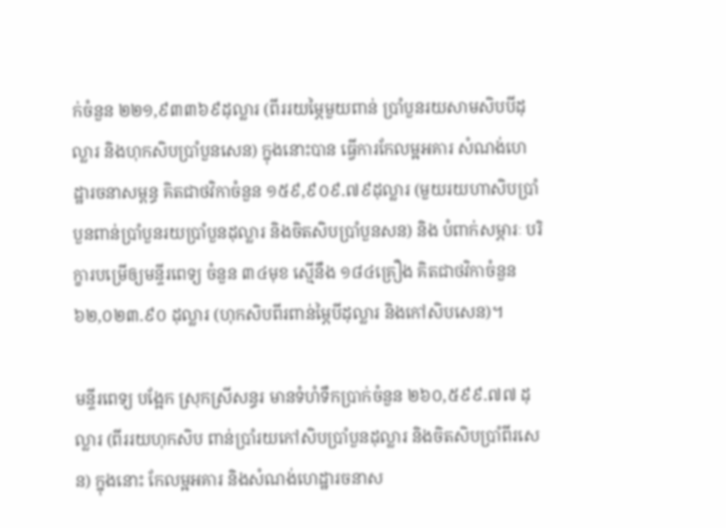ក់ចំនួន ២២១,៩៣៣៦៩ដុល្លារ (ពីររយម្ភៃមួយពាន់ ប្រាំបួនរយសាមសិបបីដុល្លារ និងហុកសិបប្រាំបួនសេន) ក្នុងនោះបាន ធ្វើការកែលម្អអគារ សំណង់ហេដ្ឋារចនាសម្ពន្ធ គិតជាថវិកាចំនួន ១៥៩,៩០៩.៧៩ដុល្លារ (មួយរយហាសិបប្រាំបួនពាន់ប្រាំបួនរយប្រាំបួនដុល្លារ និងចិតសិបប្រាំបួនសន) និង បំពាក់សម្ភារៈ បរិក្ខារបម្រើឲ្យមន្ទីរពេទ្យ ចំនួន ៣៤មុខ ស្មើនឹង ១៨៤គ្រឿង គិតជាថវិកាចំនួន ៦២,០២៣.៩០ ដុល្លារ (ហុកសិបពីរពាន់ម្ភៃបីដុល្លារ និងកៅសិបសេន)។

មន្ទីរពេទ្យ បង្អែក ស្រុកស្រីសន្ធរ មានទំហំទឹកប្រាក់ចំនួន ២៦០,៥៩៩.៧៧ ដុល្លារ (ពីររយហុកសិប ពាន់ប្រាំរយកៅសិបប្រាំបួនដុល្លារ និងចិតសិបប្រាំពីរសេន) ក្នុងនោះ កែលម្អអគារ និងសំណង់ហេដ្ឋារចនាស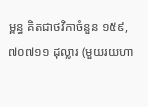ម្ពន្ធ គិតជាថវិកាចំនួន ១៥៩,៧០៧១១ ដុល្លារ (មួយរយហា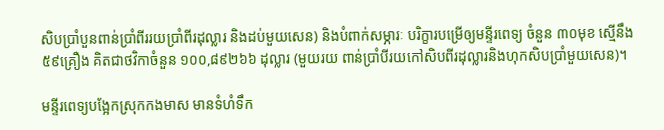សិបប្រាំបួនពាន់ប្រាំពីររយប្រាំពីរដុល្លារ និងដប់មួយសេន) និងបំពាក់សម្ភារៈ បរិក្ខារបម្រើឲ្យមន្ទីរពេទ្យ ចំនួន ៣០មុខ ស្មើនឹង ៥៩គ្រឿង គិតជាថវិកាចំនួន ១០០,៨៩២៦៦ ដុល្លារ (មួយរយ ពាន់ប្រាំបីរយកៅសិបពីរដុល្លារនិងហុកសិបប្រាំមួយសេន)។

មន្ទីរពេទ្យបង្អែកស្រុកកងមាស មានទំហំទឹក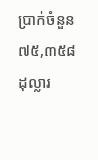ប្រាក់ចំនួន ៧៥,៣៥៨ ដុល្លារ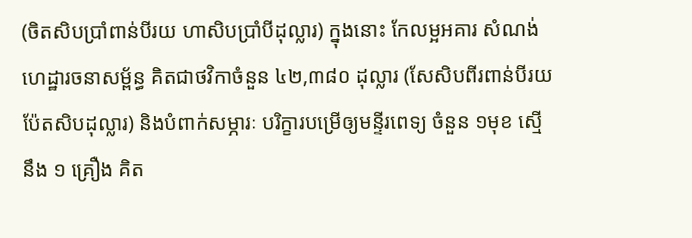(ចិតសិបប្រាំពាន់បីរយ ហាសិបប្រាំបីដុល្លារ) ក្នុងនោះ កែលម្អអគារ សំណង់ហេដ្ឋារចនាសម្ព័ន្ធ គិតជាថវិកាចំនួន ៤២,៣៨០ ដុល្លារ (សែសិបពីរពាន់បីរយប៉ែតសិបដុល្លារ) និងបំពាក់សម្ភារៈ បរិក្ខារបម្រើឲ្យមន្ទីរពេទ្យ ចំនួន ១មុខ ស្មើនឹង ១ គ្រឿង គិត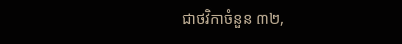ជាថវិកាចំនួន ៣២,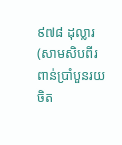៩៧៨ ដុល្លារ (សាមសិបពីរពាន់ប្រាំបួនរយចិត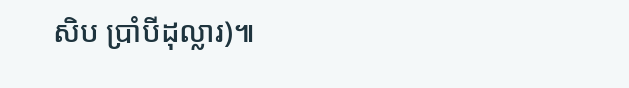សិប ប្រាំបីដុល្លារ)៕